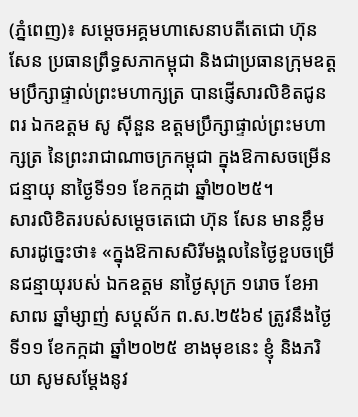(ភ្នំពេញ)៖ សម្តេចអគ្គមហាសេនាបតីតេជោ ហ៊ុន សែន ប្រធានព្រឹទ្ធសភាកម្ពុជា និងជាប្រធានក្រុមឧត្តមប្រឹក្សាផ្ទាល់ព្រះមហាក្សត្រ បានផ្ញើសារលិខិតជូនពរ ឯកឧត្តម សូ ស៊ីនួន ឧត្តមប្រឹក្សាផ្ទាល់ព្រះមហាក្សត្រ នៃព្រះរាជាណាចក្រកម្ពុជា ក្នុងឱកាសចម្រើនជន្មាយុ នាថ្ងៃទី១១ ខែកក្កដា ឆ្នាំ២០២៥។
សារលិខិតរបស់សម្តេចតេជោ ហ៊ុន សែន មានខ្លឹមសារដូច្នេះថា៖ «ក្នុងឱកាសសិរីមង្គលនៃថ្ងៃខួបចម្រើនជន្មាយុរបស់ ឯកឧត្តម នាថ្ងៃសុក្រ ១រោច ខែអាសាឍ ឆ្នាំម្សាញ់ សប្តស័ក ព.ស.២៥៦៩ ត្រូវនឹងថ្ងៃទី១១ ខែកក្កដា ឆ្នាំ២០២៥ ខាងមុខនេះ ខ្ញុំ និងភរិយា សូមសម្តែងនូវ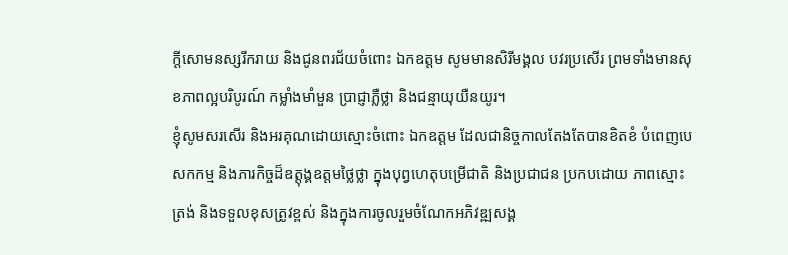ក្តីសោមនស្សរីករាយ និងជូនពរជ័យចំពោះ ឯកឧត្តម សូមមានសិរីមង្គល បវរប្រសើរ ព្រមទាំងមានសុខភាពល្អបរិបូរណ៍ កម្លាំងមាំមួន ប្រាជ្ញាភ្លឺថ្លា និងជន្មាយុយឺនយូរ។
ខ្ញុំសូមសរសើរ និងអរគុណដោយស្មោះចំពោះ ឯកឧត្តម ដែលជានិច្ចកាលតែងតែបានខិតខំ បំពេញបេសកកម្ម និងភារកិច្ចដ៏ឧត្តុង្គឧត្តមថ្លៃថ្លា ក្នុងបុព្វហេតុបម្រើជាតិ និងប្រជាជន ប្រកបដោយ ភាពស្មោះត្រង់ និងទទួលខុសត្រូវខ្ពស់ និងក្នុងការចូលរួមចំណែកអភិវឌ្ឍសង្គ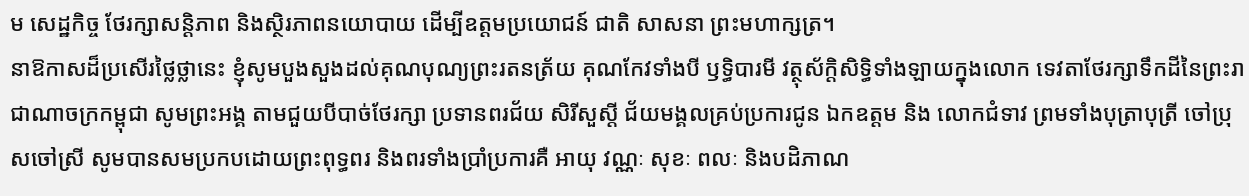ម សេដ្ឋកិច្ច ថែរក្សាសន្តិភាព និងស្ថិរភាពនយោបាយ ដើម្បីឧត្តមប្រយោជន៍ ជាតិ សាសនា ព្រះមហាក្សត្រ។
នាឱកាសដ៏ប្រសើរថ្លៃថ្លានេះ ខ្ញុំសូមបួងសួងដល់គុណបុណ្យព្រះរតនត្រ័យ គុណកែវទាំងបី ឫទ្ធិបារមី វត្ថុស័ក្តិសិទ្ធិទាំងឡាយក្នុងលោក ទេវតាថែរក្សាទឹកដីនៃព្រះរាជាណាចក្រកម្ពុជា សូមព្រះអង្គ តាមជួយបីបាច់ថែរក្សា ប្រទានពរជ័យ សិរីសួស្តី ជ័យមង្គលគ្រប់ប្រការជូន ឯកឧត្តម និង លោកជំទាវ ព្រមទាំងបុត្រាបុត្រី ចៅប្រុសចៅស្រី សូមបានសមប្រកបដោយព្រះពុទ្ធពរ និងពរទាំងប្រាំប្រការគឺ អាយុ វណ្ណៈ សុខៈ ពលៈ និងបដិភាណ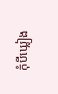កុំបីឃ្លៀង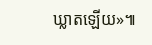ឃ្លាតឡើយ»៕